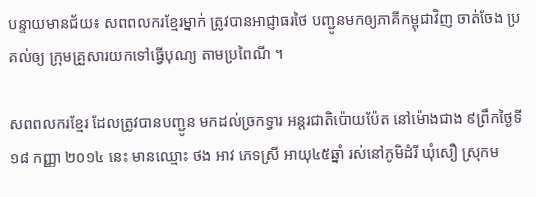បន្ទាយមានជ័យ៖ សពពលករខ្មែរម្នាក់ ត្រូវបានអាជ្ញាធរថៃ បញ្ជូនមកឲ្យភាគីកម្ពុជាវិញ ចាត់ចែង ប្រគល់ឲ្យ ក្រុមគ្រួសារយកទៅធ្វើបុណ្យ តាមប្រពៃណី ។

សពពលករខ្មែរ ដែលត្រូវបានបញ្ជូន មកដល់ច្រកទ្វារ អន្តរជាតិប៉ោយប៉ែត នៅម៉ោងជាង ៩ព្រឹកថ្ងៃទី១៨ កញ្ញា ២០១៤ នេះ មានឈ្មោះ ថង អាវ ភេទស្រី អាយុ៤៥ឆ្នាំ រស់នៅភូមិដំរី ឃុំសឿ ស្រុកម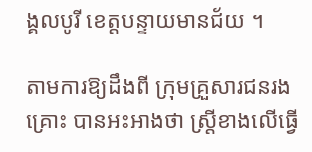ង្គលបូរី ខេត្តបន្ទាយមានជ័យ ។

តាមការឱ្យដឹងពី ក្រុមគ្រួសារជនរងគ្រោះ បានអះអាងថា ស្ត្រីខាងលើធ្វើ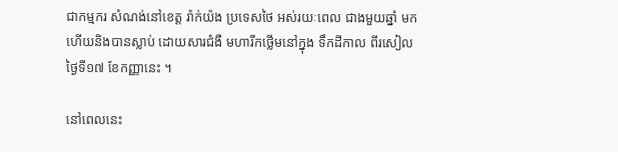ជាកម្មករ សំណង់នៅខេត្ត រ៉ាក់យ៉ង ប្រទេសថៃ អស់រយៈពេល ជាងមួយឆ្នាំ មកហើយនិងបានស្លាប់ ដោយសារជំងឺ មហារីកថ្លើមនៅក្នុង ទឹកដីកាល ពីរសៀលថ្ងៃទី១៧ ខែកញ្ញានេះ ។

នៅពេលនេះ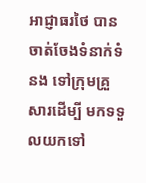អាជ្ញាធរថៃ បានចាត់ចែងទំនាក់ទំនង ទៅក្រុមគ្រួសារដើម្បី មកទទួលយកទៅ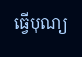ធ្វើបុណ្យ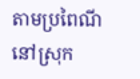តាមប្រពៃណី នៅស្រុក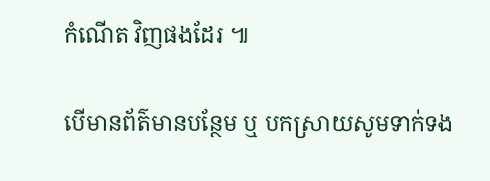កំណើត វិញផងដែរ ៕

បើមានព័ត៌មានបន្ថែម ឬ បកស្រាយសូមទាក់ទង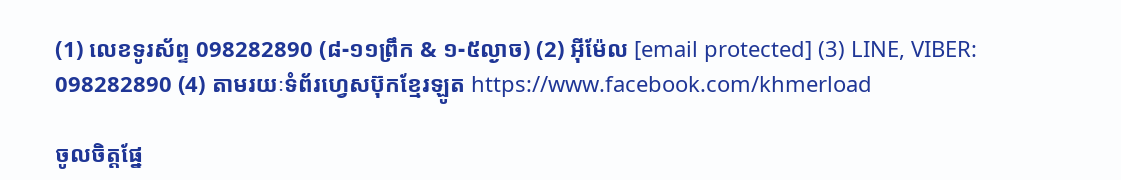(1) លេខទូរស័ព្ទ 098282890 (៨-១១ព្រឹក & ១-៥ល្ងាច) (2) អ៊ីម៉ែល [email protected] (3) LINE, VIBER: 098282890 (4) តាមរយៈទំព័រហ្វេសប៊ុកខ្មែរឡូត https://www.facebook.com/khmerload

ចូលចិត្តផ្នែ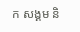ក សង្គម និ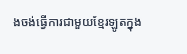ងចង់ធ្វើការជាមួយខ្មែរឡូតក្នុង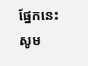ផ្នែកនេះ សូម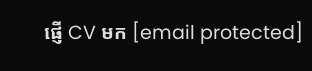ផ្ញើ CV មក [email protected]